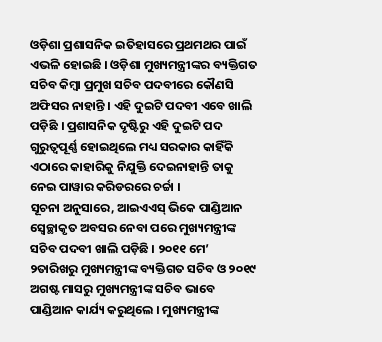ଓଡ଼ିଶା ପ୍ରଶାସନିକ ଇତିହାସରେ ପ୍ରଥମଥର ପାଇଁ ଏଭଳି ହୋଇଛି । ଓଡ଼ିଶା ମୁଖ୍ୟମନ୍ତ୍ରୀଙ୍କର ବ୍ୟକ୍ତିଗତ ସଚିବ କିମ୍ବା ପ୍ରମୁଖ ସଚିବ ପଦବୀରେ କୌଣସି ଅଫିସର ନାହାନ୍ତି । ଏହି ଦୁଇଟି ପଦବୀ ଏବେ ଖାଲି ପଡ଼ିଛି । ପ୍ରଶାସନିକ ଦୃଷ୍ଟିରୁ ଏହି ଦୁଇଟି ପଦ ଗୁରୁତ୍ୱପୂର୍ଣ୍ଣ ହୋଇଥିଲେ ମଧ୍ୟ ସରକାର କାହିଁକି ଏଠାରେ କାହାରିକୁ ନିଯୁକ୍ତି ଦେଇନାହାନ୍ତି ତାକୁ ନେଇ ପାୱାର କରିଡରରେ ଚର୍ଚ୍ଚା ।
ସୂଚନା ଅନୁସାରେ, ଆଇଏଏସ୍ ଭିକେ ପାଣ୍ଡିଆନ ସ୍ୱେଚ୍ଛାକୃତ ଅବସର ନେବା ପରେ ମୁଖ୍ୟମନ୍ତ୍ରୀଙ୍କ ସଚିବ ପଦବୀ ଖାଲି ପଡ଼ିଛି । ୨୦୧୧ ମେ’ ୨ତାରିଖରୁ ମୁଖ୍ୟମନ୍ତ୍ରୀଙ୍କ ବ୍ୟକ୍ତିଗତ ସଚିବ ଓ ୨୦୧୯ ଅଗଷ୍ଟ ମାସରୁ ମୁଖ୍ୟମନ୍ତ୍ରୀଙ୍କ ସଚିବ ଭାବେ ପାଣ୍ଡିଆନ କାର୍ଯ୍ୟ କରୁଥିଲେ । ମୁଖ୍ୟମନ୍ତ୍ରୀଙ୍କ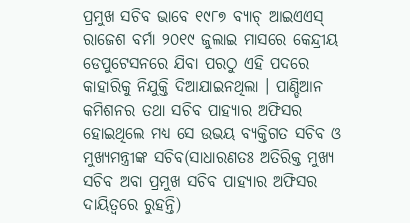ପ୍ରମୁଖ ସଚିବ ଭାବେ ୧୯୮୭ ବ୍ୟାଚ୍ ଆଇଏଏସ୍ ରାଜେଶ ବର୍ମା ୨୦୧୯ ଜୁଲାଇ ମାସରେ କେନ୍ଦ୍ରୀୟ ଡେପୁଟେସନରେ ଯିବା ପରଠୁ ଏହି ପଦରେ କାହାରିକୁ ନିଯୁକ୍ତି ଦିଆଯାଇନଥିଲା । ପାଣ୍ଡିଆନ କମିଶନର ତଥା ସଚିବ ପାହ୍ୟାର ଅଫିସର ହୋଇଥିଲେ ମଧ୍ୟ ସେ ଉଭୟ ବ୍ୟକ୍ତିଗତ ସଚିବ ଓ ମୁଖ୍ୟମନ୍ତ୍ରୀଙ୍କ ସଚିବ(ସାଧାରଣତଃ ଅତିରିକ୍ତ ମୁଖ୍ୟ ସଚିବ ଅବା ପ୍ରମୁଖ ସଚିବ ପାହ୍ୟାର ଅଫିସର ଦାୟିତ୍ୱରେ ରୁହନ୍ତି)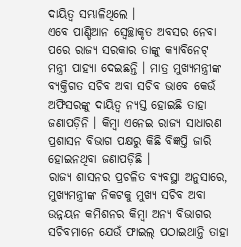ଦାୟିତ୍ୱ ସମ୍ଭାଳିଥିଲେ ।
ଏବେ ପାଣ୍ଡିଆନ ସ୍ୱେଚ୍ଛାକୃତ ଅବସର ନେବା ପରେ ରାଜ୍ୟ ସରକାର ତାଙ୍କୁ କ୍ୟାବିନେଟ୍ ମନ୍ତ୍ରୀ ପାହ୍ୟା ଦେଇଛନ୍ତି । ମାତ୍ର ମୁଖ୍ୟମନ୍ତ୍ରୀଙ୍କ ବ୍ୟକ୍ତିଗତ ସଚିବ ଅବା ସଚିବ ଭାବେ କେଉଁ ଅଫିସରଙ୍କୁ ଦାୟିତ୍ୱ ନ୍ୟସ୍ତ ହୋଇଛି ତାହା ଜଣାପଡ଼ିନି । କିମ୍ବା ଏନେଇ ରାଜ୍ୟ ସାଧାରଣ ପ୍ରଶାସନ ବିଭାଗ ପକ୍ଷରୁ କିଛି ବିଜ୍ଞପ୍ତି ଜାରି ହୋଇନଥିବା ଜଣାପଡ଼ିଛି ।
ରାଜ୍ୟ ଶାସନର ପ୍ରଚଳିତ ବ୍ୟବସ୍ଥା ଅନୁସାରେ, ମୁଖ୍ୟମନ୍ତ୍ରୀଙ୍କ ନିକଟକୁ ମୁଖ୍ୟ ସଚିବ ଅବା ଉନ୍ନୟନ କମିଶନର କିମ୍ବା ଅନ୍ୟ ବିଭାଗର ସଚିବମାନେ ଯେଉଁ ଫାଇଲ୍ ପଠାଇଥାନ୍ତି ତାହା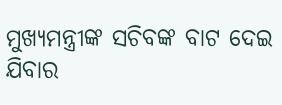ମୁଖ୍ୟମନ୍ତ୍ରୀଙ୍କ ସଚିବଙ୍କ ବାଟ ଦେଇ ଯିବାର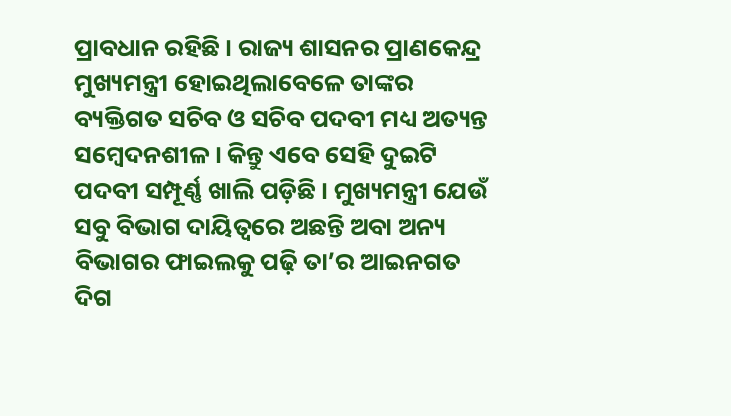ପ୍ରାବଧାନ ରହିଛି । ରାଜ୍ୟ ଶାସନର ପ୍ରାଣକେନ୍ଦ୍ର ମୁଖ୍ୟମନ୍ତ୍ରୀ ହୋଇଥିଲାବେଳେ ତାଙ୍କର ବ୍ୟକ୍ତିଗତ ସଚିବ ଓ ସଚିବ ପଦବୀ ମଧ୍ୟ ଅତ୍ୟନ୍ତ ସମ୍ବେଦନଶୀଳ । କିନ୍ତୁ ଏବେ ସେହି ଦୁଇଟି ପଦବୀ ସମ୍ପୂର୍ଣ୍ଣ ଖାଲି ପଡ଼ିଛି । ମୁଖ୍ୟମନ୍ତ୍ରୀ ଯେଉଁ ସବୁ ବିଭାଗ ଦାୟିତ୍ୱରେ ଅଛନ୍ତି ଅବା ଅନ୍ୟ ବିଭାଗର ଫାଇଲକୁ ପଢ଼ି ତା’ର ଆଇନଗତ ଦିଗ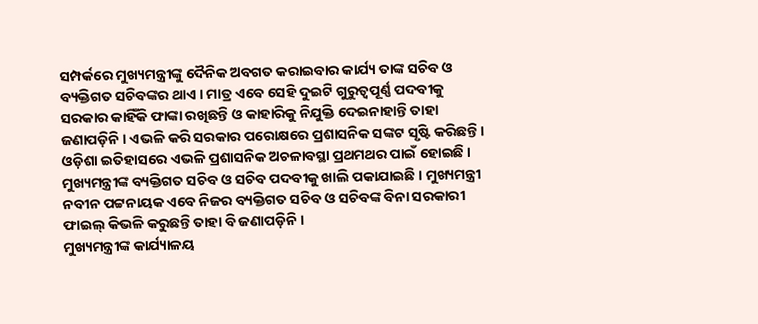ସମ୍ପର୍କରେ ମୁଖ୍ୟମନ୍ତ୍ରୀଙ୍କୁ ଦୈନିକ ଅବଗତ କରାଇବାର କାର୍ଯ୍ୟ ତାଙ୍କ ସଚିବ ଓ ବ୍ୟକ୍ତିଗତ ସଚିବଙ୍କର ଥାଏ । ମାତ୍ର ଏବେ ସେହି ଦୁଇଟି ଗୁରୁତ୍ୱପୂର୍ଣ୍ଣ ପଦବୀକୁ ସରକାର କାହିଁକି ଫାଙ୍କା ରଖିଛନ୍ତି ଓ କାହାରିକୁ ନିଯୁକ୍ତି ଦେଇନାହାନ୍ତି ତାହା ଜଣାପଡ଼ିନି । ଏଭଳି କରି ସରକାର ପରୋକ୍ଷରେ ପ୍ରଶାସନିକ ସଙ୍କଟ ସୃଷ୍ଟି କରିଛନ୍ତି । ଓଡ଼ିଶା ଇତିହାସରେ ଏଭଳି ପ୍ରଶାସନିକ ଅଚଳାବସ୍ଥା ପ୍ରଥମଥର ପାଇଁ ହୋଇଛି । ମୁଖ୍ୟମନ୍ତ୍ରୀଙ୍କ ବ୍ୟକ୍ତିଗତ ସଚିବ ଓ ସଚିବ ପଦବୀକୁ ଖାଲି ପକାଯାଇଛି । ମୁଖ୍ୟମନ୍ତ୍ରୀ ନବୀନ ପଟ୍ଟନାୟକ ଏବେ ନିଜର ବ୍ୟକ୍ତିଗତ ସଚିବ ଓ ସଚିବଙ୍କ ବିନା ସରକାରୀ ଫାଇଲ୍ କିଭଳି କରୁଛନ୍ତି ତାହା ବି ଜଣାପଡ଼ିନି ।
ମୁଖ୍ୟମନ୍ତ୍ରୀଙ୍କ କାର୍ଯ୍ୟାଳୟ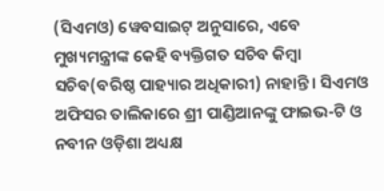(ସିଏମଓ) ୱେବସାଇଟ୍ ଅନୁସାରେ, ଏବେ ମୁଖ୍ୟମନ୍ତ୍ରୀଙ୍କ କେହି ବ୍ୟକ୍ତିଗତ ସଚିବ କିମ୍ବା ସଚିବ(ବରିଷ୍ଠ ପାହ୍ୟାର ଅଧିକାରୀ) ନାହାନ୍ତି । ସିଏମଓ ଅଫିସର ତାଲିକାରେ ଶ୍ରୀ ପାଣ୍ଡିଆନଙ୍କୁ ଫାଇଭ-ଟି ଓ ନବୀନ ଓଡ଼ିଶା ଅଧ୍ୟକ୍ଷ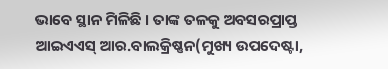ଭାବେ ସ୍ଥାନ ମିଳିଛି । ତାଙ୍କ ତଳକୁ ଅବସରପ୍ରାପ୍ତ ଆଇଏଏସ୍ ଆର.ବାଲକ୍ରିଷ୍ଣନ(ମୁଖ୍ୟ ଉପଦେଷ୍ଟା,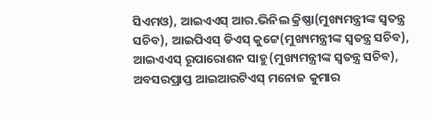ସିଏମଓ), ଆଇଏଏସ୍ ଆର.ଭିନିଲ କ୍ରିଷ୍ଣା(ମୁଖ୍ୟମନ୍ତ୍ରୀଙ୍କ ସ୍ୱତନ୍ତ୍ର ସଚିବ), ଆଇପିଏସ୍ ଡିଏସ୍ କୁଟ୍ଟେ(ମୁଖ୍ୟମନ୍ତ୍ରୀଙ୍କ ସ୍ୱତନ୍ତ୍ର ସଚିବ), ଆଇଏଏସ୍ ରୂପାରୋଶନ ସାହୁ(ମୁଖ୍ୟମନ୍ତ୍ରୀଙ୍କ ସ୍ୱତନ୍ତ୍ର ସଚିବ), ଅବସରପ୍ରାପ୍ତ ଆଇଆରଟିଏସ୍ ମନୋଜ କୁମାର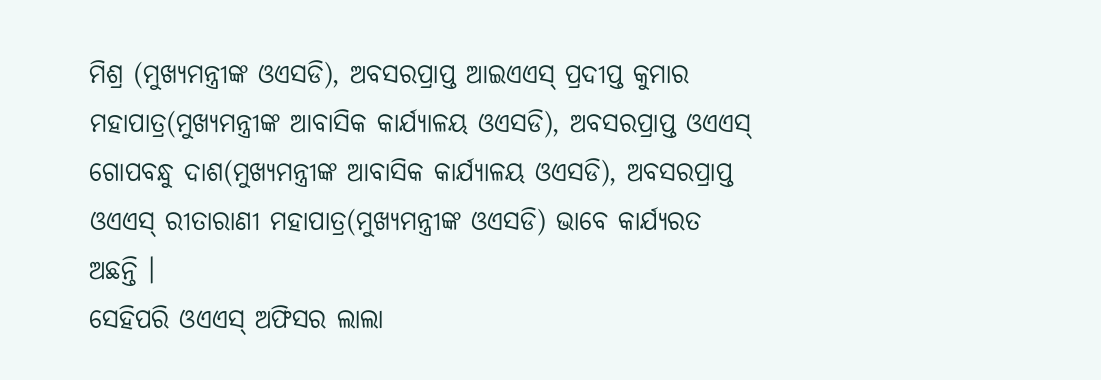ମିଶ୍ର (ମୁଖ୍ୟମନ୍ତ୍ରୀଙ୍କ ଓଏସଡି), ଅବସରପ୍ରାପ୍ତ ଆଇଏଏସ୍ ପ୍ରଦୀପ୍ତ କୁମାର ମହାପାତ୍ର(ମୁଖ୍ୟମନ୍ତ୍ରୀଙ୍କ ଆବାସିକ କାର୍ଯ୍ୟାଳୟ ଓଏସଡି), ଅବସରପ୍ରାପ୍ତ ଓଏଏସ୍ ଗୋପବନ୍ଧୁ ଦାଶ(ମୁଖ୍ୟମନ୍ତ୍ରୀଙ୍କ ଆବାସିକ କାର୍ଯ୍ୟାଳୟ ଓଏସଡି), ଅବସରପ୍ରାପ୍ତ ଓଏଏସ୍ ରୀତାରାଣୀ ମହାପାତ୍ର(ମୁଖ୍ୟମନ୍ତ୍ରୀଙ୍କ ଓଏସଡି) ଭାବେ କାର୍ଯ୍ୟରତ ଅଛନ୍ତି ।
ସେହିପରି ଓଏଏସ୍ ଅଫିସର ଲାଲା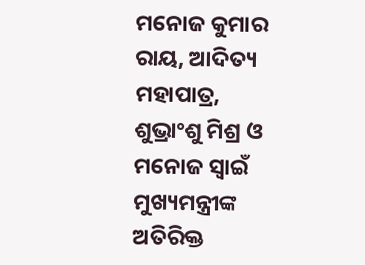ମନୋଜ କୁମାର ରାୟ, ଆଦିତ୍ୟ ମହାପାତ୍ର, ଶୁଭ୍ରାଂଶୁ ମିଶ୍ର ଓ ମନୋଜ ସ୍ୱାଇଁ ମୁଖ୍ୟମନ୍ତ୍ରୀଙ୍କ ଅତିରିକ୍ତ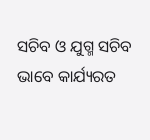ସଚିବ ଓ ଯୁଗ୍ମ ସଚିବ ଭାବେ କାର୍ଯ୍ୟରତ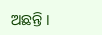ଅଛନ୍ତି ।